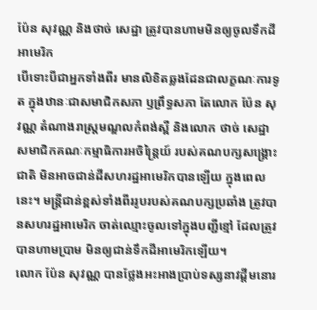ប៉ែន សុវណ្ណ និងថាច់ សេដ្ឋា ត្រូវបានហាមមិនឲ្យចូលទឹកដីអាមេរិក
បើទោះបីជាអ្នកទាំងពីរ មានលិខិតឆ្លងដែនជាលក្ខណៈការទូត ក្នុងឋានៈជាសមាជិកសភា ឫព្រឹទ្ធសភា តែលោក ប៉ែន សុវណ្ណ តំណាងរាស្ត្រមណ្ឌលកំពង់ស្ពឺ និងលោក ថាច់ សេដ្ឋា សមាជិកគណៈកម្មាធិការអចិន្រៃ្តយ៍ របស់គណបក្សសង្គ្រោះជាតិ មិនអាចជាន់ដីសហរដ្ឋអាមេរិកបានឡើយ ក្នុងពេលនេះ។ មន្ត្រីជាន់ខ្ពស់ទាំងពីររូបរបស់គណបក្សប្រឆាំង ត្រូវបានសហរដ្ឋអាមេរិក ចាត់ឈ្មោះចូលទៅក្នុងបញ្ជីខ្មៅ ដែលត្រូវបានហាមប្រាម មិនឲ្យជាន់ទឹកដីអាមេរិកឡើយ។
លោក ប៉ែន សុវណ្ណ បានថ្លែងអះអាងប្រាប់ទស្សនាវដ្តីមនោរ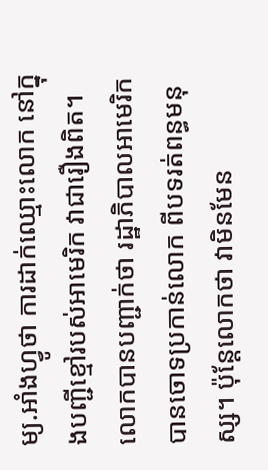ម្យ.អាំងហ្វូថា ការដាក់ឈ្មោះលោក នៅក្នុងបញ្ជីខ្មៅរបស់អាមេរិក វាជារឿងពិត។ លោកបានបញ្ជាក់ថា រដ្ឋាភិបាលអាមេរិកបានចោទប្រកាន់លោក ពីបទរត់ពន្ធមនុស្ស។ ប៉ុន្តែលោកថា វាមិនមែន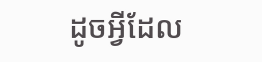ដូចអ្វីដែល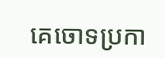គេចោទប្រកា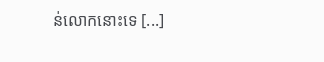ន់លោកនោះទេ [...]